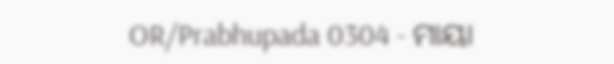OR/Prabhupada 0304 - ମାୟା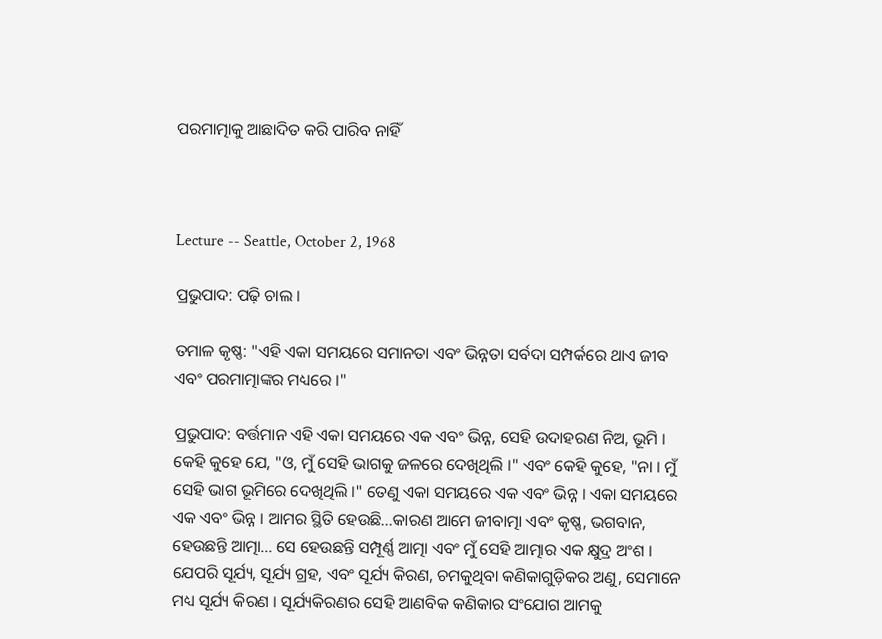ପରମାତ୍ମାକୁ ଆଛାଦିତ କରି ପାରିବ ନାହିଁ



Lecture -- Seattle, October 2, 1968

ପ୍ରଭୁପାଦ: ପଢ଼ି ଚାଲ ।

ତମାଳ କୃଷ୍ଣ: "ଏହି ଏକା ସମୟରେ ସମାନତା ଏବଂ ଭିନ୍ନତା ସର୍ବଦା ସମ୍ପର୍କରେ ଥାଏ ଜୀବ ଏବଂ ପରମାତ୍ମାଙ୍କର ମଧ୍ୟରେ ।"

ପ୍ରଭୁପାଦ: ବର୍ତ୍ତମାନ ଏହି ଏକା ସମୟରେ ଏକ ଏବଂ ଭିନ୍ନ, ସେହି ଉଦାହରଣ ନିଅ, ଭୂମି । କେହି କୁହେ ଯେ, "ଓ, ମୁଁ ସେହି ଭାଗକୁ ଜଳରେ ଦେଖିଥିଲି ।" ଏବଂ କେହି କୁହେ, "ନା । ମୁଁ ସେହି ଭାଗ ଭୂମିରେ ଦେଖିଥିଲି ।" ତେଣୁ ଏକା ସମୟରେ ଏକ ଏବଂ ଭିନ୍ନ । ଏକା ସମୟରେ ଏକ ଏବଂ ଭିନ୍ନ । ଆମର ସ୍ଥିତି ହେଉଛି...କାରଣ ଆମେ ଜୀବାତ୍ମା ଏବଂ କୃଷ୍ଣ, ଭଗବାନ, ହେଉଛନ୍ତି ଆତ୍ମା... ସେ ହେଉଛନ୍ତି ସମ୍ପୂର୍ଣ୍ଣ ଆତ୍ମା ଏବଂ ମୁଁ ସେହି ଆତ୍ମାର ଏକ କ୍ଷୁଦ୍ର ଅଂଶ । ଯେପରି ସୂର୍ଯ୍ୟ, ସୂର୍ଯ୍ୟ ଗ୍ରହ, ଏବଂ ସୂର୍ଯ୍ୟ କିରଣ, ଚମକୁଥିବା କଣିକାଗୁଡ଼ିକର ଅଣୁ, ସେମାନେ ମଧ୍ୟ ସୂର୍ଯ୍ୟ କିରଣ । ସୂର୍ଯ୍ୟକିରଣର ସେହି ଆଣବିକ କଣିକାର ସଂଯୋଗ ଆମକୁ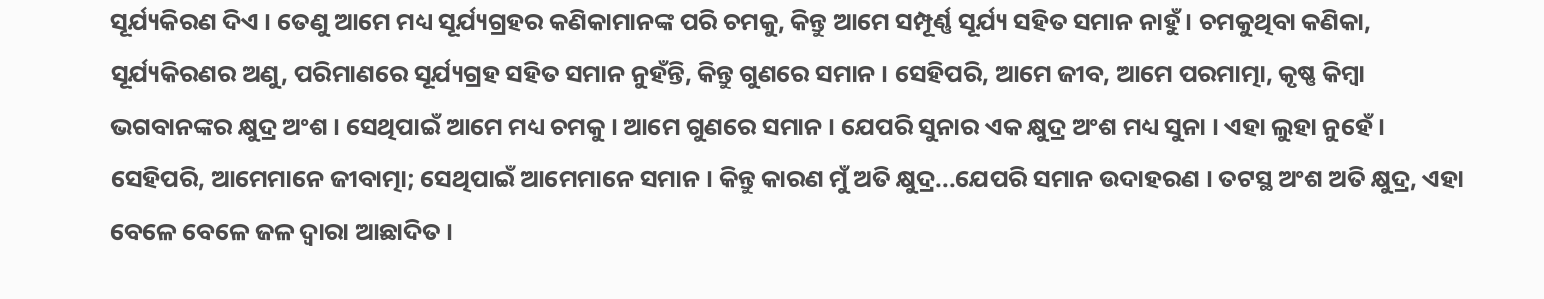ସୂର୍ଯ୍ୟକିରଣ ଦିଏ । ତେଣୁ ଆମେ ମଧ୍ୟ ସୂର୍ଯ୍ୟଗ୍ରହର କଣିକାମାନଙ୍କ ପରି ଚମକୁ, କିନ୍ତୁ ଆମେ ସମ୍ପୂର୍ଣ୍ଣ ସୂର୍ଯ୍ୟ ସହିତ ସମାନ ନାହୁଁ । ଚମକୁଥିବା କଣିକା, ସୂର୍ଯ୍ୟକିରଣର ଅଣୁ, ପରିମାଣରେ ସୂର୍ଯ୍ୟଗ୍ରହ ସହିତ ସମାନ ନୁହଁନ୍ତି, କିନ୍ତୁ ଗୁଣରେ ସମାନ । ସେହିପରି, ଆମେ ଜୀବ, ଆମେ ପରମାତ୍ମା, କୃଷ୍ଣ କିମ୍ଵା ଭଗବାନଙ୍କର କ୍ଷୁଦ୍ର ଅଂଶ । ସେଥିପାଇଁ ଆମେ ମଧ୍ୟ ଚମକୁ । ଆମେ ଗୁଣରେ ସମାନ । ଯେପରି ସୁନାର ଏକ କ୍ଷୁଦ୍ର ଅଂଶ ମଧ୍ୟ ସୁନା । ଏହା ଲୁହା ନୁହେଁ । ସେହିପରି, ଆମେମାନେ ଜୀବାତ୍ମା; ସେଥିପାଇଁ ଆମେମାନେ ସମାନ । କିନ୍ତୁ କାରଣ ମୁଁ ଅତି କ୍ଷୁଦ୍ର...ଯେପରି ସମାନ ଉଦାହରଣ । ତଟସ୍ଥ ଅଂଶ ଅତି କ୍ଷୁଦ୍ର, ଏହା ବେଳେ ବେଳେ ଜଳ ଦ୍ଵାରା ଆଛାଦିତ ।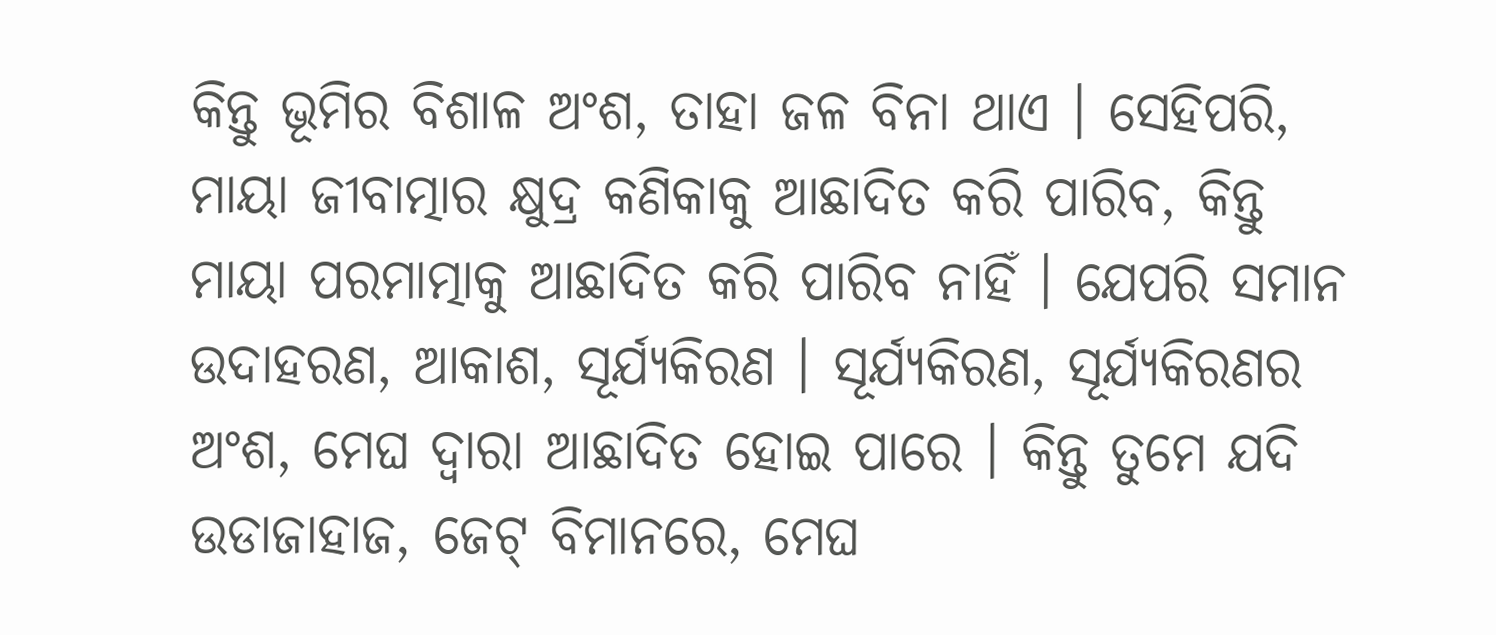କିନ୍ତୁ ଭୂମିର ବିଶାଳ ଅଂଶ, ତାହା ଜଳ ବିନା ଥାଏ । ସେହିପରି, ମାୟା ଜୀବାତ୍ମାର କ୍ଷୁଦ୍ର କଣିକାକୁ ଆଛାଦିତ କରି ପାରିବ, କିନ୍ତୁ ମାୟା ପରମାତ୍ମାକୁ ଆଛାଦିତ କରି ପାରିବ ନାହିଁ । ଯେପରି ସମାନ ଉଦାହରଣ, ଆକାଶ, ସୂର୍ଯ୍ୟକିରଣ । ସୂର୍ଯ୍ୟକିରଣ, ସୂର୍ଯ୍ୟକିରଣର ଅଂଶ, ମେଘ ଦ୍ଵାରା ଆଛାଦିତ ହୋଇ ପାରେ । କିନ୍ତୁ ତୁମେ ଯଦି ଉଡାଜାହାଜ, ଜେଟ୍ ବିମାନରେ, ମେଘ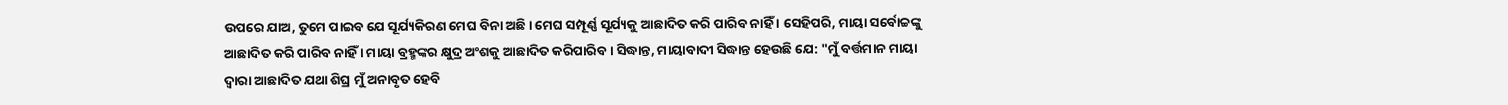ଉପରେ ଯାଅ, ତୁମେ ପାଇବ ଯେ ସୂର୍ଯ୍ୟକିରଣ ମେଘ ବିନା ଅଛି । ମେଘ ସମ୍ପୂର୍ଣ୍ଣ ସୂର୍ଯ୍ୟକୁ ଆଛାଦିତ କରି ପାରିବ ନାହିଁ । ସେହିପରି, ମାୟା ସର୍ବୋଚ୍ଚଙ୍କୁ ଆଛାଦିତ କରି ପାରିବ ନାହିଁ । ମାୟା ବ୍ରହ୍ମଙ୍କର କ୍ଷୁଦ୍ର ଅଂଶକୁ ଆଛାଦିତ କରିପାରିବ । ସିଦ୍ଧାନ୍ତ, ମାୟାବାଦୀ ସିଦ୍ଧାନ୍ତ ହେଉଛି ଯେ: "ମୁଁ ବର୍ତ୍ତମାନ ମାୟା ଦ୍ଵାରା ଆଛାଦିତ ଯଥା ଶିଘ୍ର ମୁଁ ଅନାବୃତ ହେବି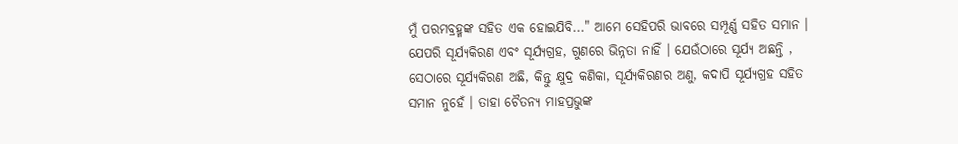ମୁଁ ପରମବ୍ରହ୍ମଙ୍କ ସହିତ ଏକ ହୋଇଯିବି..." ଆମେ ସେହିପରି ଭାବରେ ସମ୍ପୂର୍ଣ୍ଣ ସହିତ ସମାନ । ଯେପରି ସୂର୍ଯ୍ୟକିରଣ ଏବଂ ସୂର୍ଯ୍ୟଗ୍ରହ, ଗୁଣରେ ଭିନ୍ନତା ନାହିଁ । ଯେଉଁଠାରେ ସୂର୍ଯ୍ୟ ଅଛନ୍ତି , ସେଠାରେ ସୂର୍ଯ୍ୟକିରଣ ଅଛି, କିନ୍ତୁ କ୍ଷୁଦ୍ର କଣିକା, ସୂର୍ଯ୍ୟକିରଣର ଅଣୁ, କଦାପି ସୂର୍ଯ୍ୟଗ୍ରହ ସହିତ ସମାନ ନୁହେଁ । ତାହା ଚୈତନ୍ୟ ମାହପ୍ରଭୁଙ୍କ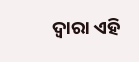ଦ୍ଵାରା ଏହି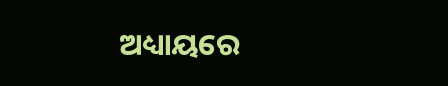ଅଧ୍ୟାୟରେ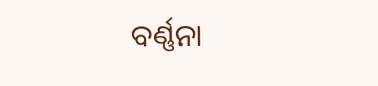ବର୍ଣ୍ଣନା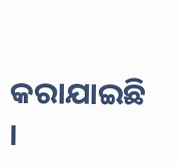କରାଯାଇଛି ।